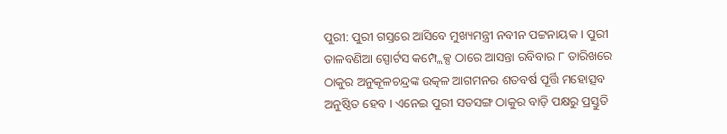ପୁରୀ: ପୁରୀ ଗସ୍ତରେ ଆସିବେ ମୁଖ୍ୟମନ୍ତ୍ରୀ ନବୀନ ପଟ୍ଟନାୟକ । ପୁରୀ ତାଳବଣିଆ ସ୍ପୋର୍ଟସ କମ୍ପ୍ଲେକ୍ସ ଠାରେ ଆସନ୍ତା ରବିବାର ୮ ତାରିଖରେ ଠାକୁର ଅନୁକୂଳଚନ୍ଦ୍ରଙ୍କ ଉତ୍କଳ ଆଗମନର ଶତବର୍ଷ ପୂର୍ତ୍ତି ମହୋତ୍ସବ ଅନୁଷ୍ଠିତ ହେବ । ଏନେଇ ପୁରୀ ସତସଙ୍ଗ ଠାକୁର ବାଡ଼ି ପକ୍ଷରୁ ପ୍ରସ୍ତୁତି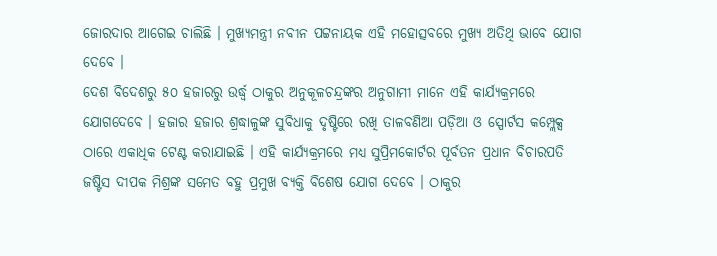ଜୋରଦାର ଆଗେଇ ଚାଲିଛି । ମୁଖ୍ୟମନ୍ତ୍ରୀ ନବୀନ ପଟ୍ଟନାୟକ ଏହି ମହୋତ୍ସବରେ ମୁଖ୍ୟ ଅତିଥି ଭାବେ ଯୋଗ ଦେବେ ।
ଦେଶ ବିଦେଶରୁ ୫୦ ହଜାରରୁ ଉର୍ଦ୍ଧ୍ଵ ଠାକୁର ଅନୁକୂଳଚନ୍ଦ୍ରଙ୍କର ଅନୁଗାମୀ ମାନେ ଏହି କାର୍ଯ୍ୟକ୍ରମରେ ଯୋଗଦେବେ । ହଜାର ହଜାର ଶ୍ରଦ୍ଧାଳୁଙ୍କ ସୁବିଧାକୁ ଦୃଷ୍ଟିରେ ରଖି ତାଳବଣିଆ ପଡ଼ିଆ ଓ ସ୍ପୋର୍ଟସ କମ୍ପ୍ଲେକ୍ସ ଠାରେ ଏକାଧିକ ଟେଣ୍ଟ କରାଯାଇଛି । ଏହି କାର୍ଯ୍ୟକ୍ରମରେ ମଧ୍ୟ ସୁପ୍ରିମକୋର୍ଟର ପୂର୍ବତନ ପ୍ରଧାନ ବିଚାରପତି ଜଷ୍ଟିସ ଦୀପକ ମିଶ୍ରଙ୍କ ସମେତ ବହୁ ପ୍ରମୁଖ ବ୍ୟକ୍ତି ବିଶେଷ ଯୋଗ ଦେବେ । ଠାକୁର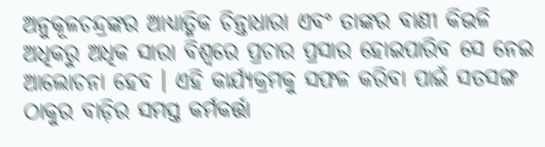ଅନୁକୂଳଚନ୍ଦ୍ରଙ୍କର ଆଧ୍ୟାତ୍ମିକ ଚିନ୍ତାଧାରା ଏବଂ ତାଙ୍କର ବାଣୀ କିଭଳି ଅଧିକରୁ ଅଧିକ ସାରା ବିଶ୍ୱରେ ପ୍ରଚାର ପ୍ରସାର ହୋଇପାରିବ ସେ ନେଇ ଆଲୋଚନା ହେବ । ଏହି କାର୍ଯ୍ୟକ୍ରମକୁ ସଫଳ କରିବା ପାଇଁ ସତସଙ୍ଗ ଠାକୁର ବାଡ଼ିର ସମସ୍ତ କର୍ମକର୍ତ୍ତା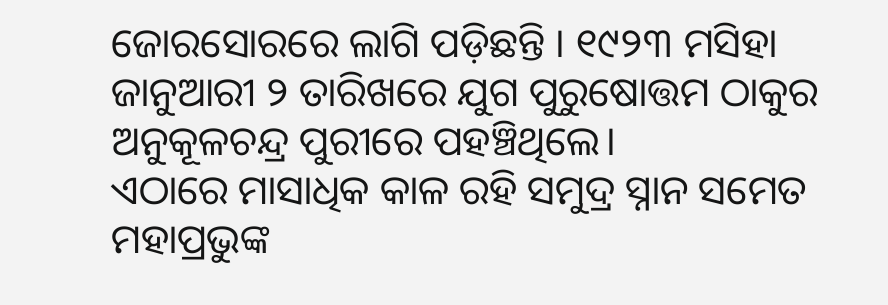ଜୋରସୋରରେ ଲାଗି ପଡ଼ିଛନ୍ତି । ୧୯୨୩ ମସିହା ଜାନୁଆରୀ ୨ ତାରିଖରେ ଯୁଗ ପୁରୁଷୋତ୍ତମ ଠାକୁର ଅନୁକୂଳଚନ୍ଦ୍ର ପୁରୀରେ ପହଞ୍ଚିଥିଲେ।
ଏଠାରେ ମାସାଧିକ କାଳ ରହି ସମୁଦ୍ର ସ୍ନାନ ସମେତ ମହାପ୍ରଭୁଙ୍କ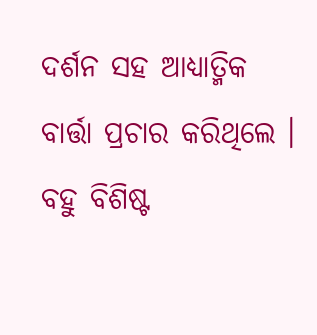ଦର୍ଶନ ସହ ଆଧ୍ୟାତ୍ମିକ ବାର୍ତ୍ତା ପ୍ରଚାର କରିଥିଲେ । ବହୁ ବିଶିଷ୍ଟ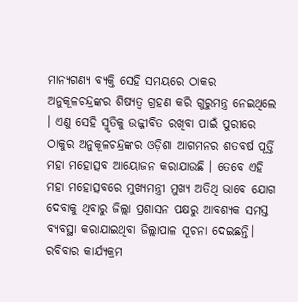ମାନ୍ୟଗଣ୍ୟ ବ୍ୟକ୍ତି ସେହି ସମୟରେ ଠାକର ଅନୁକୂଳଚନ୍ଦ୍ରଙ୍କର ଶିଷ୍ୟତ୍ୱ ଗ୍ରହଣ କରି ଗୁରୁମନ୍ତ୍ର ନେଇଥିଲେ । ଏଣୁ ସେହି ସ୍ମୃତିକୁ ଉଜ୍ଜୀବିତ ରଖିବା ପାଇଁ ପୁରୀରେ ଠାକୁର ଅନୁକୂଳଚନ୍ଦ୍ରଙ୍କର ଓଡ଼ିଶା ଆଗମନର ଶତବର୍ଷ ପୂର୍ତ୍ତି ମହା ମହୋତ୍ସବ ଆୟୋଜନ କରାଯାଉଛି । ତେବେ ଏହି ମହା ମହୋତ୍ସବରେ ମୁଖ୍ୟମନ୍ତ୍ରୀ ମୁଖ୍ୟ ଅତିଥି ଭାବେ ଯୋଗ ଦେବାକୁ ଥିବାରୁ ଜିଲ୍ଲା ପ୍ରଶାସନ ପକ୍ଷରୁ ଆବଶ୍ୟକ ସମସ୍ତ ବ୍ୟବସ୍ଥା କରାଯାଇଥିବା ଜିଲ୍ଲାପାଳ ସୂଚନା ଦେଇଛନ୍ତି। ରବିବାର କାର୍ଯ୍ୟକ୍ରମ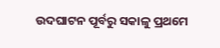ଉଦଘାଟନ ପୂର୍ବରୁ ସକାଳୁ ପ୍ରଥମେ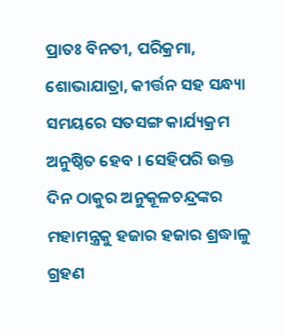ପ୍ରାତଃ ବିନତୀ, ପରିକ୍ରମା, ଶୋଭାଯାତ୍ରା, କୀର୍ତ୍ତନ ସହ ସନ୍ଧ୍ୟା ସମୟରେ ସତସଙ୍ଗ କାର୍ଯ୍ୟକ୍ରମ ଅନୁଷ୍ଠିତ ହେବ । ସେହିପରି ଉକ୍ତ ଦିନ ଠାକୁର ଅନୁକୂଳଚନ୍ଦ୍ରଙ୍କର ମହାମନ୍ତ୍ରକୁ ହଜାର ହଜାର ଶ୍ରଦ୍ଧାଳୁ ଗ୍ରହଣ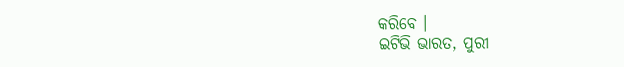କରିବେ ।
ଇଟିଭି ଭାରତ, ପୁରୀ